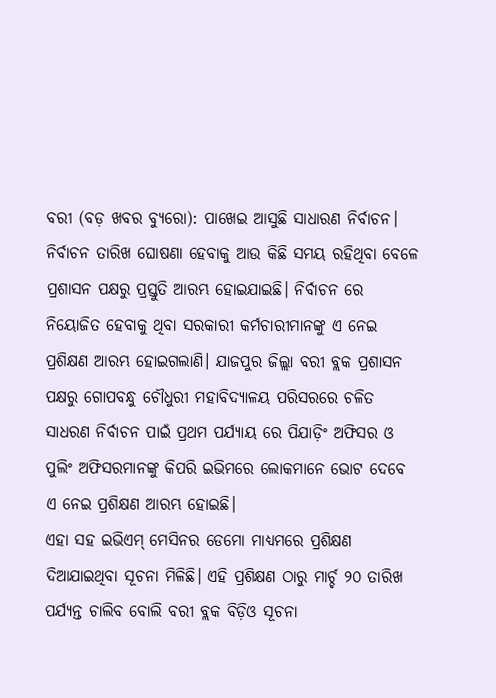ବରୀ (ବଡ଼ ଖବର ବ୍ୟୁରୋ): ପାଖେଇ ଆସୁଛି ସାଧାରଣ ନିର୍ବାଚନ। ନିର୍ବାଚନ ତାରିଖ ଘୋଷଣା ହେବାକୁ ଆଉ କିଛି ସମୟ ରହିଥିବା ବେଳେ ପ୍ରଶାସନ ପକ୍ଷରୁ ପ୍ରସ୍ତୁତି ଆରମ୍ଭ ହୋଇଯାଇଛି। ନିର୍ବାଚନ ରେ ନିୟୋଜିତ ହେବାକୁ ଥିବା ସରକାରୀ କର୍ମଚାରୀମାନଙ୍କୁ ଏ ନେଇ ପ୍ରଶିକ୍ଷଣ ଆରମ୍ଭ ହୋଇଗଲାଣି। ଯାଜପୁର ଜିଲ୍ଲା ବରୀ ବ୍ଲକ ପ୍ରଶାସନ ପକ୍ଷରୁ ଗୋପବନ୍ଧୁ ଚୌଧୁରୀ ମହାବିଦ୍ୟାଳୟ ପରିସରରେ ଚଳିତ ସାଧରଣ ନିର୍ବାଚନ ପାଇଁ ପ୍ରଥମ ପର୍ଯ୍ୟାୟ ରେ ପିଯାଡ଼ିଂ ଅଫିସର ଓ ପୁଲିଂ ଅଫିସରମାନଙ୍କୁ କିପରି ଇଭିମରେ ଲୋକମାନେ ଭୋଟ ଦେବେ ଏ ନେଇ ପ୍ରଶିକ୍ଷଣ ଆରମ୍ଭ ହୋଇଛି।
ଏହା ସହ ଇଭିଏମ୍ ମେସିନର ଡେମୋ ମାଧ୍ୟମରେ ପ୍ରଶିକ୍ଷଣ ଦିଆଯାଇଥିବା ସୂଚନା ମିଳିଛି। ଏହି ପ୍ରଶିକ୍ଷଣ ଠାରୁ ମାର୍ଚ୍ଚ ୨୦ ତାରିଖ ପର୍ଯ୍ୟନ୍ତ ଚାଲିବ ବୋଲି ବରୀ ବ୍ଲକ ବିଡ଼ିଓ ସୂଚନା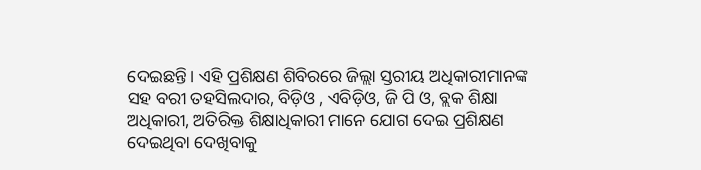ଦେଇଛନ୍ତି। ଏହି ପ୍ରଶିକ୍ଷଣ ଶିବିରରେ ଜିଲ୍ଲା ସ୍ତରୀୟ ଅଧିକାରୀମାନଙ୍କ ସହ ବରୀ ତହସିଲଦାର, ବିଡ଼ିଓ , ଏବିଡ଼ିଓ, ଜି ପି ଓ, ବ୍ଲକ ଶିକ୍ଷା ଅଧିକାରୀ, ଅତିରିକ୍ତ ଶିକ୍ଷାଧିକାରୀ ମାନେ ଯୋଗ ଦେଇ ପ୍ରଶିକ୍ଷଣ ଦେଇଥିବା ଦେଖିବାକୁ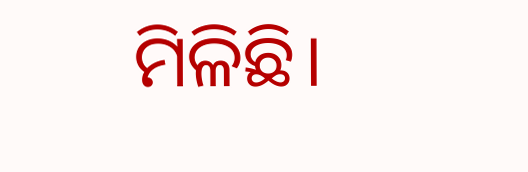ମିଳିଛି।